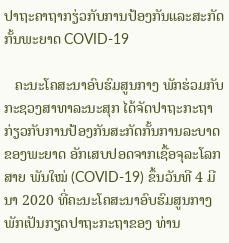ປາຖະຄາຖາກຽ່ວກັບການປ້ອງກັນແລະສະກັດກັ້ນພະຍາດ COVID-19

   ຄະນະໂຄສະນາອົບຮົມສູນກາງ ພັກຮ່ວມກັບກະຊວງສາທາລະນະສຸກ ໄດ້ຈັດປາຖະກະຖາກ່ຽວກັບການປ້ອງກັນສະກັດກັ້ນການລະບາດຂອງພະຍາດ ອັກເສບປອດຈາກເຊື້ອຈຸລະໂລກສາຍ ພັນໃໝ່ (COVID-19) ຂຶ້ນວັນທີ 4 ມີນາ 2020 ທີ່ຄະນະໂຄສະນາອົບຮົມສູນກາງພັກເປັນກຽດປາຖະກະຖາຂອງ ທ່ານ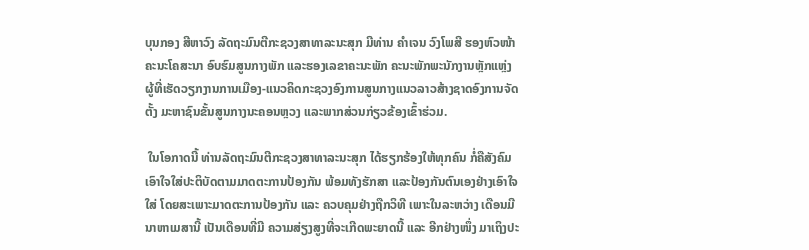ບຸນກອງ ສີຫາວົງ ລັດຖະມົນຕີກະຊວງສາທາລະນະສຸກ ມີທ່ານ ຄຳເຈນ ວົງໂພສີ ຮອງຫົວໜ້າຄະນະໂຄສະນາ ອົບຮົມສູນກາງພັກ ແລະຮອງເລຂາຄະນະພັກ ຄະນະພັກພະນັກງານຫຼັກແຫຼ່ງ ຜູ້ທີ່ເຮັດວຽກງານການເມືອງ-ແນວຄິດກະຊວງອົງການສູນກາງແນວລາວສ້າງຊາດອົງການຈັດຕັ້ງ ມະຫາຊົນຂັ້ນສູນກາງນະຄອນຫຼວງ ແລະພາກສ່ວນກ່ຽວຂ້ອງເຂົ້າຮ່ວມ.

 ໃນໂອກາດນີ້ ທ່ານລັດຖະມົນຕີກະຊວງສາທາລະນະສຸກ ໄດ້ຮຽກຮ້ອງໃຫ້ທຸກຄົນ ກໍ່ຄືສັງຄົມເອົາໃຈໃສ່ປະຕິບັດຕາມມາດຕະການປ້ອງກັນ ພ້ອມທັງຮັກສາ ແລະປ້ອງກັນຕົນເອງຢ່າງເອົາໃຈໃສ່ ໂດຍສະເພາະມາດຕະການປ້ອງກັນ ແລະ ຄວບຄຸມຢ່າງຖືກວິທີ ເພາະໃນລະຫວ່າງ ເດືອນມີນາຫາເມສານີ້ ເປັນເດືອນທີ່ມີ ຄວາມສ່ຽງສູງທີ່ຈະເກີດພະຍາດນີ້ ແລະ ອີກຢ່າງໜຶ່ງ ມາເຖິງປະ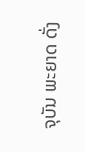ຈຸບັນ ພະຍາດ ດັ່ງ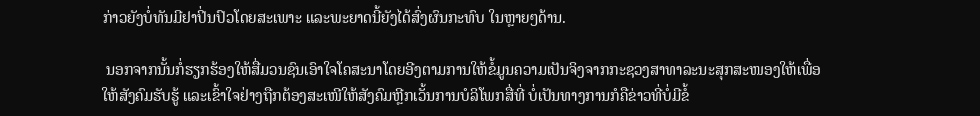ກ່າວຍັງບໍ່ທັນມີຢາປິ່ນປົວໂດຍສະເພາະ ແລະພະຍາດນີ້ຍັງໄດ້ສົ່ງຜົນກະທົບ ໃນຫຼາຍໆດ້ານ.

 ນອກຈາກນັ້ນກໍ່ຮຽກຮ້ອງໃຫ້ສື່ມວນຊົນເອົາໃຈໂຄສະນາໂດຍອີງຕາມການໃຫ້ຂໍ້ມູນຄວາມເປັນຈິງຈາກກະຊວງສາທາລະນະສຸກສະໜອງໃຫ້ເພື່ອໃຫ້ສັງຄົມຮັບຮູ້ ແລະເຂົ້າໃຈຢ່າງຖືກຕ້ອງສະເໜີໃຫ້ສັງຄົມຫຼີກເວັ້ນການບໍລິໂພກສື່ທີ່ ບໍ່ເປັນທາງການກໍຄືຂ່າວທີ່ບໍ່ມີຂໍ້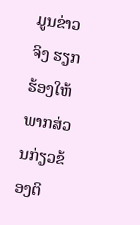ມູນຂ່າວ ຈິງ ຮຽກຮ້ອງໃຫ້ພາກສ່ວນກ່ຽວຂ້ອງຕິ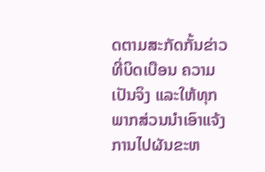ດຕາມສະກັດກັ້ນຂ່າວທີ່ບິດເບືອນ ຄວາມເປັນຈິງ ແລະໃຫ້ທຸກພາກສ່ວນນຳເອົາແຈ້ງການໄປຜັນຂະຫ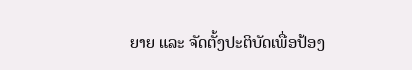ຍາຍ ແລະ ຈັດຕັ້ງປະຕິບັດເພື່ອປ້ອງ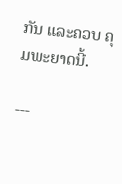ກັນ ແລະຄວບ ຄຸມພະຍາດນີ້.

---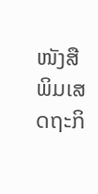ໜັງສືພິມເສດຖະກິ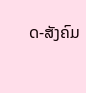ດ-ສັງຄົມ